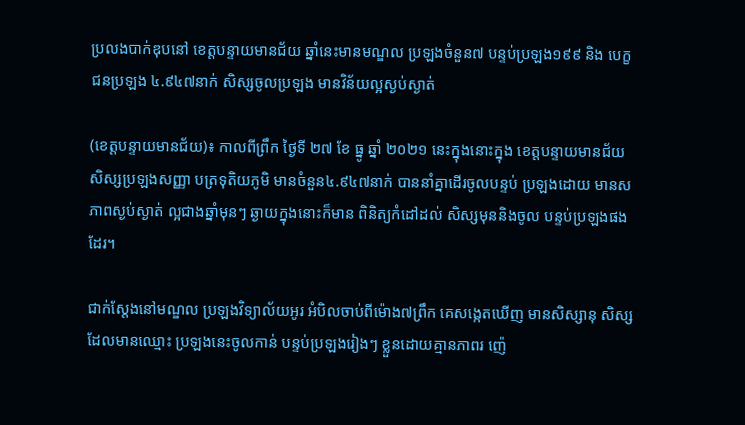ប្រលងបាក់ឌុបនៅ ខេត្តបន្ទាយមានជ័យ ឆ្នាំនេះមានមណ្ឌល ប្រឡងចំនួន៧ បន្ទប់ប្រឡង១៩៩ និង បេក្ខជនប្រឡង ៤.៩៤៧នាក់ សិស្សចូលប្រឡង មានវិន័យល្អស្ងប់ស្ងាត់

(ខេត្តបន្ទាយមានជ័យ)៖ កាលពីព្រឹក ថ្ងៃទី ២៧ ខែ ធ្នូ ឆ្នាំ ២០២១ នេះក្នុងនោះក្នុង ខេត្តបន្ទាយមានជ័យ សិស្សប្រឡងសញ្ញា បត្រទុតិយភូមិ មានចំនួន៤.៩៤៧នាក់ បាននាំគ្នាដើរចូលបន្ទប់ ប្រឡងដោយ មានសភាពស្ងប់ស្ងាត់ ល្អជាងឆ្នាំមុនៗ ឆ្ងាយក្នុងនោះក៏មាន ពិនិត្យកំដៅដល់ សិស្សមុននិងចូល បន្ទប់ប្រឡងផងដែរ។

ជាក់ស្តែងនៅមណ្ឌល ប្រឡងវិទ្យាល័យអូរ អំបិលចាប់ពីម៉ោង៧ព្រឹក គេសង្កេតឃើញ មានសិស្សានុ សិស្សដែលមានឈ្មោះ ប្រឡងនេះចូលកាន់ បន្ទប់ប្រឡងរៀងៗ ខ្លួនដោយគ្មានភាពរ ញ៉េ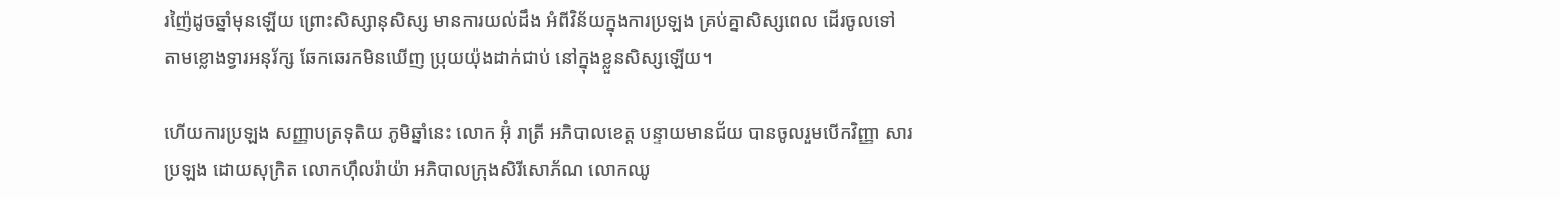រញ៉ៃដូចឆ្នាំមុនឡើយ ព្រោះសិស្សានុសិស្ស មានការយល់ដឹង អំពីវិន័យក្នុងការប្រឡង គ្រប់គ្នាសិស្សពេល ដើរចូលទៅ តាមខ្លោងទ្វារអនុរ័ក្ស ឆែកឆេរកមិនឃើញ ប្រុយយ៉ុងដាក់ជាប់ នៅក្នុងខ្លួនសិស្សឡើយ។

ហើយការប្រឡង សញ្ញាបត្រទុតិយ ភូមិឆ្នាំនេះ លោក អ៊ុំ រាត្រី អភិបាលខេត្ត បន្ទាយមានជ័យ បានចូលរួមបើកវិញ្ញា សារប្រឡង ដោយសុក្រិត លោកហុឹលរ៉ាយ៉ា អភិបាលក្រុងសិរីសោភ័ណ លោកឈូ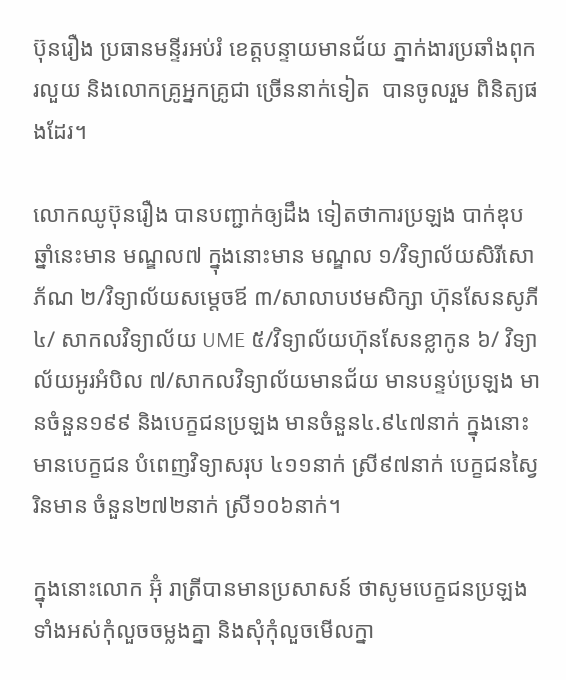ប៊ុនរឿង ប្រធានមន្ទីរអប់រំ ខេត្តបន្ទាយមានជ័យ ភ្នាក់ងារប្រឆាំងពុករលួយ និងលោកគ្រូអ្នកគ្រូជា ច្រើននាក់ទៀត  បានចូលរួម ពិនិត្យផងដែរ។

លោកឈូប៊ុនរឿង បានបញ្ជាក់ឲ្យដឹង ទៀតថាការប្រឡង បាក់ឌុបឆ្នាំនេះមាន មណ្ឌល៧ ក្នុងនោះមាន មណ្ឌល ១/វិទ្យាល័យសិរីសោភ័ណ ២/វិទ្យាល័យសម្តេចឪ ៣/សាលាបឋមសិក្សា ហ៊ុនសែនសូភី ៤/ សាកលវិទ្យាល័យ UME ៥/វិទ្យាល័យហ៊ុនសែនខ្លាកូន ៦/ វិទ្យាល័យអូរអំបិល ៧/សាកលវិទ្យាល័យមានជ័យ មានបន្ទប់ប្រឡង មានចំនួន១៩៩ និងបេក្ខជនប្រឡង មានចំនួន៤.៩៤៧នាក់ ក្នុងនោះ មានបេក្ខជន បំពេញវិទ្យាសរុប ៤១១នាក់ ស្រី៩៧នាក់ បេក្ខជនស្វៃរិនមាន ចំនួន២៧២នាក់ ស្រី១០៦នាក់។

ក្នុងនោះលោក អ៊ុំ រាត្រីបានមានប្រសាសន៍ ថាសូមបេក្ខជនប្រឡង ទាំងអស់កុំលួចចម្លងគ្នា និងសុំកុំលួចមើលក្នា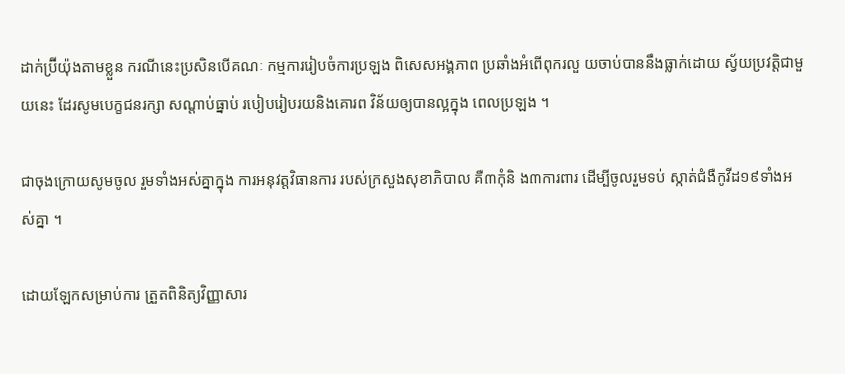ដាក់ប្រ៊ីយ៉ុងតាមខ្លួន ករណីនេះប្រសិនបើគណៈ កម្មការរៀបចំការប្រឡង ពិសេសអង្គភាព ប្រឆាំងអំពើពុករលួ យចាប់បាននឹងធ្លាក់ដោយ ស្វ័យប្រវត្តិជាមួយនេះ ដែរសូមបេក្ខជនរក្សា សណ្ដាប់ធ្នាប់ របៀបរៀបរយនិងគោរព វិន័យឲ្យបានល្អក្នុង ពេលប្រឡង ។

ជាចុងក្រោយសូមចូល រួមទាំងអស់គ្នាក្នុង ការអនុវត្តវិធានការ របស់ក្រសួងសុខាភិបាល គឺ៣កុំនិ ង៣ការពារ ដើម្បីចូលរួមទប់ ស្កាត់ជំងឺកូវីដ១៩ទាំងអស់គ្នា ។

ដោយឡែកសម្រាប់ការ ត្រួតពិនិត្យវិញ្ញាសារ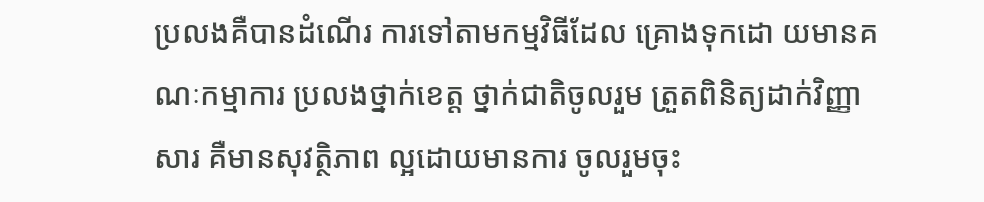ប្រលងគឺបានដំណើរ ការទៅតាមកម្មវិធីដែល គ្រោងទុកដោ យមានគណៈកម្មាការ ប្រលងថ្នាក់ខេត្ត ថ្នាក់ជាតិចូលរួម ត្រួតពិនិត្យដាក់វិញ្ញាសារ គឺមានសុវត្ថិភាព ល្អដោយមានការ ចូលរួមចុះ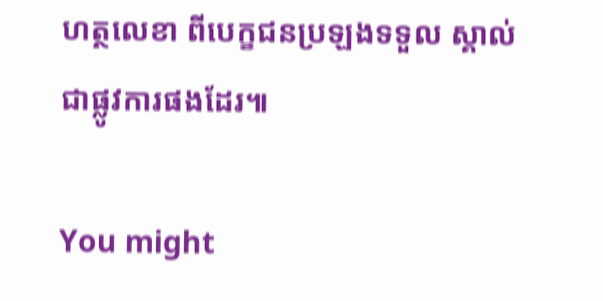ហត្ថលេខា ពីបេក្ខជនប្រឡងទទួល ស្គាល់ជាផ្លូវការផងដែរ៕

You might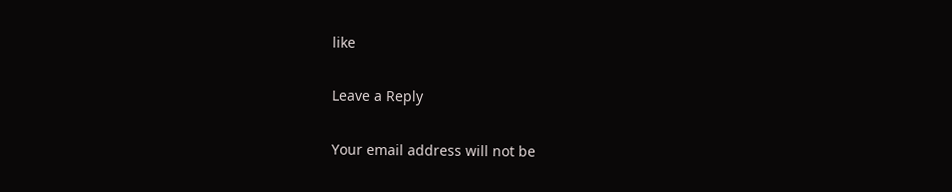like

Leave a Reply

Your email address will not be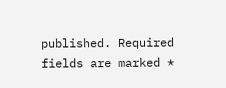published. Required fields are marked *